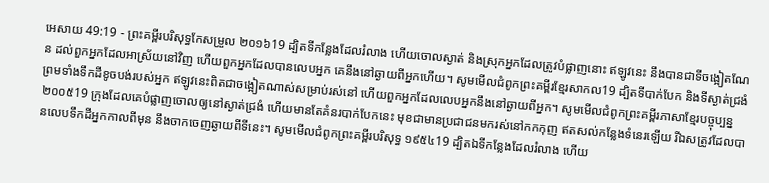អេសាយ 49:19 - ព្រះគម្ពីរបរិសុទ្ធកែសម្រួល ២០១៦19 ដ្បិតទីកន្លែងដែលរំលាង ហើយចោលស្ងាត់ និងស្រុកអ្នកដែលត្រូវបំផ្លាញនោះ ឥឡូវនេះ នឹងបានជាទីចង្អៀតណែន ដល់ពួកអ្នកដែលអាស្រ័យនៅវិញ ហើយពួកអ្នកដែលបានលេបអ្នក គេនឹងនៅឆ្ងាយពីអ្នកហើយ។ សូមមើលជំពូកព្រះគម្ពីរខ្មែរសាកល19 ដ្បិតទីបាក់បែក និងទីស្ងាត់ជ្រងំ ព្រមទាំងទឹកដីខូចបង់របស់អ្នក ឥឡូវនេះពិតជាចង្អៀតណាស់សម្រាប់រស់នៅ ហើយពួកអ្នកដែលលេបអ្នកនឹងនៅឆ្ងាយពីអ្នក។ សូមមើលជំពូកព្រះគម្ពីរភាសាខ្មែរបច្ចុប្បន្ន ២០០៥19 ក្រុងដែលគេបំផ្លាញចោលឲ្យនៅស្ងាត់ជ្រងំ ហើយមានតែគំនរបាក់បែកនេះ មុខជាមានប្រជាជនមករស់នៅកកកុញ ឥតសល់កន្លែងទំនេរឡើយ រីឯសត្រូវដែលបានលេបទឹកដីអ្នកកាលពីមុន នឹងចាកចេញឆ្ងាយពីទីនេះ។ សូមមើលជំពូកព្រះគម្ពីរបរិសុទ្ធ ១៩៥៤19 ដ្បិតឯទីកន្លែងដែលរំលាង ហើយ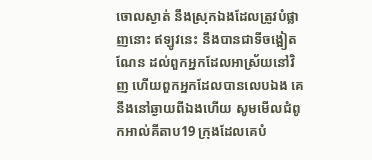ចោលស្ងាត់ នឹងស្រុកឯងដែលត្រូវបំផ្លាញនោះ ឥឡូវនេះ នឹងបានជាទីចង្អៀតណែន ដល់ពួកអ្នកដែលអាស្រ័យនៅវិញ ហើយពួកអ្នកដែលបានលេបឯង គេនឹងនៅឆ្ងាយពីឯងហើយ សូមមើលជំពូកអាល់គីតាប19 ក្រុងដែលគេបំ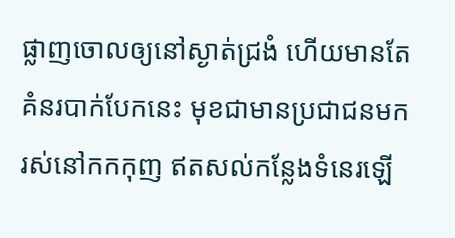ផ្លាញចោលឲ្យនៅស្ងាត់ជ្រងំ ហើយមានតែគំនរបាក់បែកនេះ មុខជាមានប្រជាជនមករស់នៅកកកុញ ឥតសល់កន្លែងទំនេរឡើ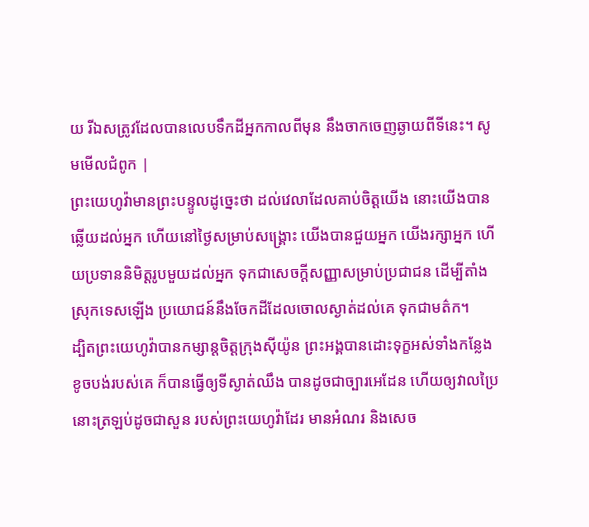យ រីឯសត្រូវដែលបានលេបទឹកដីអ្នកកាលពីមុន នឹងចាកចេញឆ្ងាយពីទីនេះ។ សូមមើលជំពូក |
ព្រះយេហូវ៉ាមានព្រះបន្ទូលដូច្នេះថា ដល់វេលាដែលគាប់ចិត្តយើង នោះយើងបានឆ្លើយដល់អ្នក ហើយនៅថ្ងៃសម្រាប់សង្គ្រោះ យើងបានជួយអ្នក យើងរក្សាអ្នក ហើយប្រទាននិមិត្តរូបមួយដល់អ្នក ទុកជាសេចក្ដីសញ្ញាសម្រាប់ប្រជាជន ដើម្បីតាំងស្រុកទេសឡើង ប្រយោជន៍នឹងចែកដីដែលចោលស្ងាត់ដល់គេ ទុកជាមត៌ក។
ដ្បិតព្រះយេហូវ៉ាបានកម្សាន្តចិត្តក្រុងស៊ីយ៉ូន ព្រះអង្គបានដោះទុក្ខអស់ទាំងកន្លែងខូចបង់របស់គេ ក៏បានធ្វើឲ្យទីស្ងាត់ឈឹង បានដូចជាច្បារអេដែន ហើយឲ្យវាលប្រៃនោះត្រឡប់ដូចជាសួន របស់ព្រះយេហូវ៉ាដែរ មានអំណរ និងសេច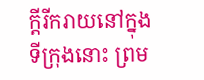ក្ដីរីករាយនៅក្នុងទីក្រុងនោះ ព្រម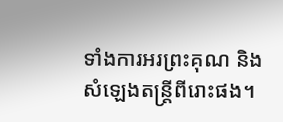ទាំងការអរព្រះគុណ និងសំឡេងតន្ត្រីពីរោះផង។